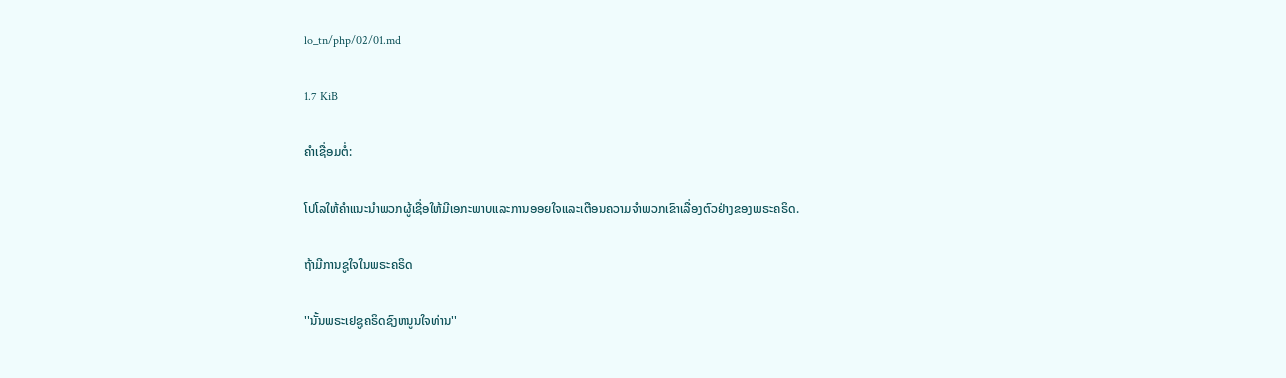lo_tn/php/02/01.md

1.7 KiB

ຄຳເຊື່ອມຕໍ່:

ໂປໂລໃຫ້ຄຳແນະນຳພວກຜູ້ເຊື່ອໃຫ້ມີເອກະພາບແລະການອອຍໃຈແລະເຕືອນຄວາມຈຳພວກເຂົາເລື່ອງຕົວຢ່າງຂອງພຣະຄຣິດ.

ຖ້າມີການຊູໃຈໃນພຣະຄຣິດ

''ນັ້ນພຣະເຢຊູຄຣິດຊົງຫນູນໃຈທ່ານ''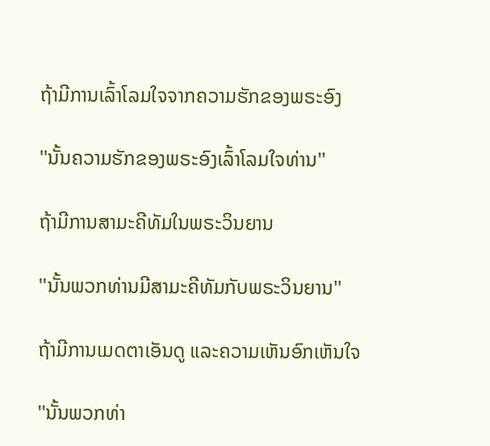ຖ້າມີການເລົ້າໂລມໃຈຈາກຄວາມຮັກຂອງພຣະອົງ

''ນັ້ນຄວາມຮັກຂອງພຣະອົງເລົ້າໂລມໃຈທ່ານ''

ຖ້າມີການສາມະຄີທັມໃນພຣະວິນຍານ

''ນັ້ນພວກທ່ານມີສາມະຄີທັມກັບພຣະວິນຍານ''

ຖ້າມີການເມດຕາເອັນດູ ແລະຄວາມເຫັນອົກເຫັນໃຈ

''ນັ້ນພວກທ່າ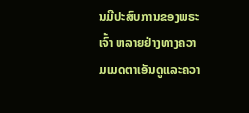ນມີປະສົບການຂອງພຣະເຈົ້າ ຫລາຍຢ່າງທາງຄວາມເມດຕາເອັນດູແລະຄວາ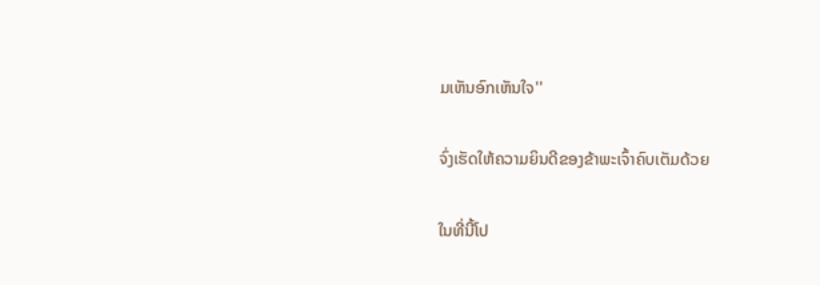ມເຫັນອົກເຫັນໃຈ''

ຈົ່ງເຮັດໃຫ້ຄວາມຍິນດີຂອງຂ້າພະເຈົ້າຄົບເຕັມດ້ວຍ

ໃນທີ່ນີ້ໂປ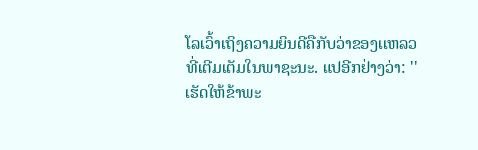ໂລເວົ້າເຖິງຄວາມຍິນດີຄືກັບວ່າຂອງເເຫລວທີ່ເຕີມເຕັມໃນພາຊະນະ. ແປອີກຢ່າງວ່າ: ''ເຮັດໃຫ້ຂ້າພະ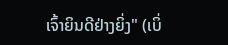ເຈົ້າຍິນດີຢ່າງຍິ່ງ" (ເບິ່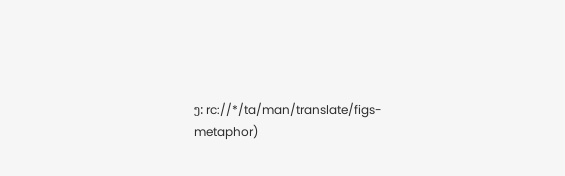ງ: rc://*/ta/man/translate/figs-metaphor)